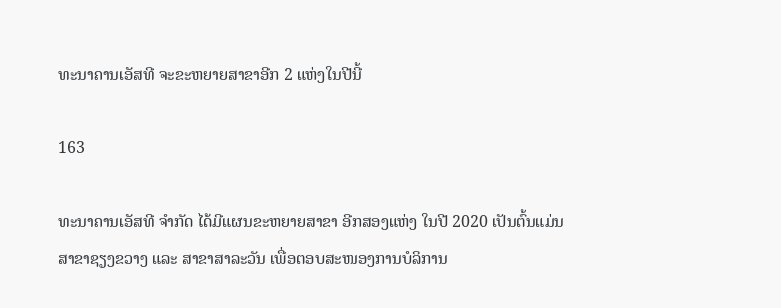ທະນາຄານເອັສທີ ຈະຂະຫຍາຍສາຂາອີກ 2 ແຫ່ງໃນປີນີ້

163

ທະນາຄານເອັສທີ ຈໍາກັດ ໄດ້ມີແຜນຂະຫຍາຍສາຂາ ອີກສອງແຫ່ງ ໃນປີ 2020 ເປັນຕົ້ນແມ່ນ ສາຂາຊຽງຂວາງ ແລະ ສາຂາສາລະວັນ ເພື່ອຕອບສະໜອງການບໍລິການ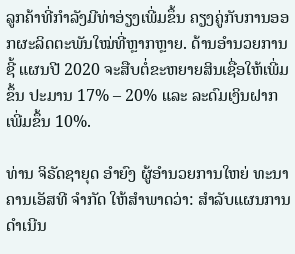ລູກຄ້າທີ່ກໍາລັງມີທ່າອ່ຽງເພີ່ມຂຶ້ນ ຄຽງຄູ່ກັບການອອກຜະລິດຕະພັນໃໝ່ທີ່ຫຼາກຫຼາຍ. ດ້ານອໍານວຍການຊີ້ ແຜນປີ 2020 ຈະສືບຕໍ່ຂະຫຍາຍສິນເຊື່ອໃຫ້ເພີ່ມຂຶ້ນ ປະມານ 17% – 20% ແລະ ລະດົມເງິນຝາກເພີ່ມຂຶ້ນ 10%.

ທ່ານ ຈິຣັດຊາຍຸດ ອຳຍົງ ຜູ້ອໍານວຍການໃຫຍ່ ທະນາຄານເອັສທີ ຈໍາກັດ ໃຫ້ສໍາພາດວ່າ: ສໍາລັບແຜນການດໍາເນີນ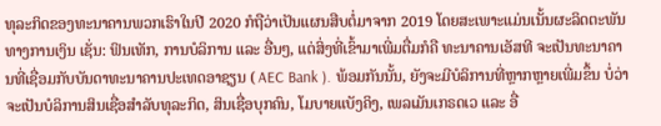ທຸລະກິດຂອງທະນາຄານພວກເຮົາໃນປີ 2020 ກໍຖືວ່າເປັນແຜນສືບຕໍ່ມາຈາກ 2019 ໂດຍສະເພາະແມ່ນເນັ້ນຜະລິດຕະພັນທາງການເງິນ ເຊັ່ນ: ຟິນເທັກ, ການບໍລິການ ແລະ ອື່ນໆ, ແຕ່ສິ່ງທີ່ເຂົ້າມາເພີ່ມຕື່ມກໍຄື ທະນາຄານເອັສທີ ຈະເປັນທະນາຄານທີ່ເຊື່ອມກັບບັນດາທະນາຄານປະເທດອາຊຽນ ( AEC Bank ). ພ້ອມກັນນັ້ນ, ຍັງຈະມີບໍລິການທີ່ຫຼາກຫຼາຍເພີ່ມຂຶ້ນ ບໍ່ວ່າຈະເປັນບໍລິການສິນເຊື່ອສໍາລັບທຸລະກິດ, ສິນເຊື່ອບຸກຄົນ, ໂມບາຍແບັງຄິງ, ເພລເມັນເກຣດເວ ແລະ ອື່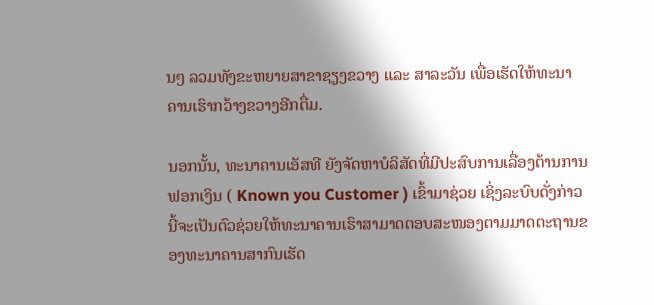ນໆ ລວມທັງຂະຫຍາຍສາຂາຊຽງຂວາງ ແລະ ສາລະວັນ ເພື່ອເຮັດໃຫ້ທະນາຄານເຮົາກວ້າງຂວາງອີກຕື່ມ.

ນອກນັ້ນ, ທະນາຄານເອັສທີ ຍັງຈັດຫາບໍລິສັດທີ່ມີປະສົບການເລື່ອງຕ້ານການຟອກເງິນ ( Known you Customer ) ເຂົ້າມາຊ່ວຍ ເຊິ່ງລະບົບດັ່ງກ່າວນີ້ຈະເປັນຕົວຊ່ວຍໃຫ້ທະນາຄານເຮົາສາມາດຕອບສະໜອງຕາມມາດຕະຖານຂອງທະນາຄານສາກົນເຮັດ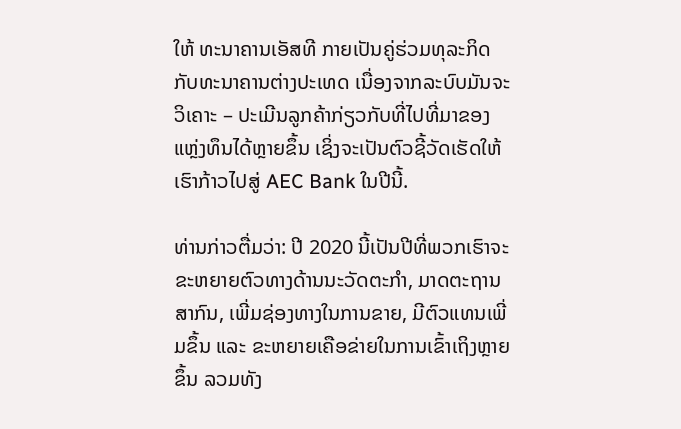ໃຫ້ ທະນາຄານເອັສທີ ກາຍເປັນຄູ່ຮ່ວມທຸລະກິດກັບທະນາຄານຕ່າງປະເທດ ເນື່ອງຈາກລະບົບມັນຈະວິເຄາະ – ປະເມີນລູກຄ້າກ່ຽວກັບທີ່ໄປທີ່ມາຂອງແຫຼ່ງທຶນໄດ້ຫຼາຍຂຶ້ນ ເຊິ່ງຈະເປັນຕົວຊີ້ວັດເຮັດໃຫ້ເຮົາກ້າວໄປສູ່ AEC Bank ໃນປີນີ້.

ທ່ານກ່າວຕື່ມວ່າ: ປີ 2020 ນີ້ເປັນປີທີ່ພວກເຮົາຈະຂະຫຍາຍຕົວທາງດ້ານນະວັດຕະກໍາ, ມາດຕະຖານສາກົນ, ເພີ່ມຊ່ອງທາງໃນການຂາຍ, ມີຕົວແທນເພີ່ມຂຶ້ນ ແລະ ຂະຫຍາຍເຄືອຂ່າຍໃນການເຂົ້າເຖິງຫຼາຍຂຶ້ນ ລວມທັງ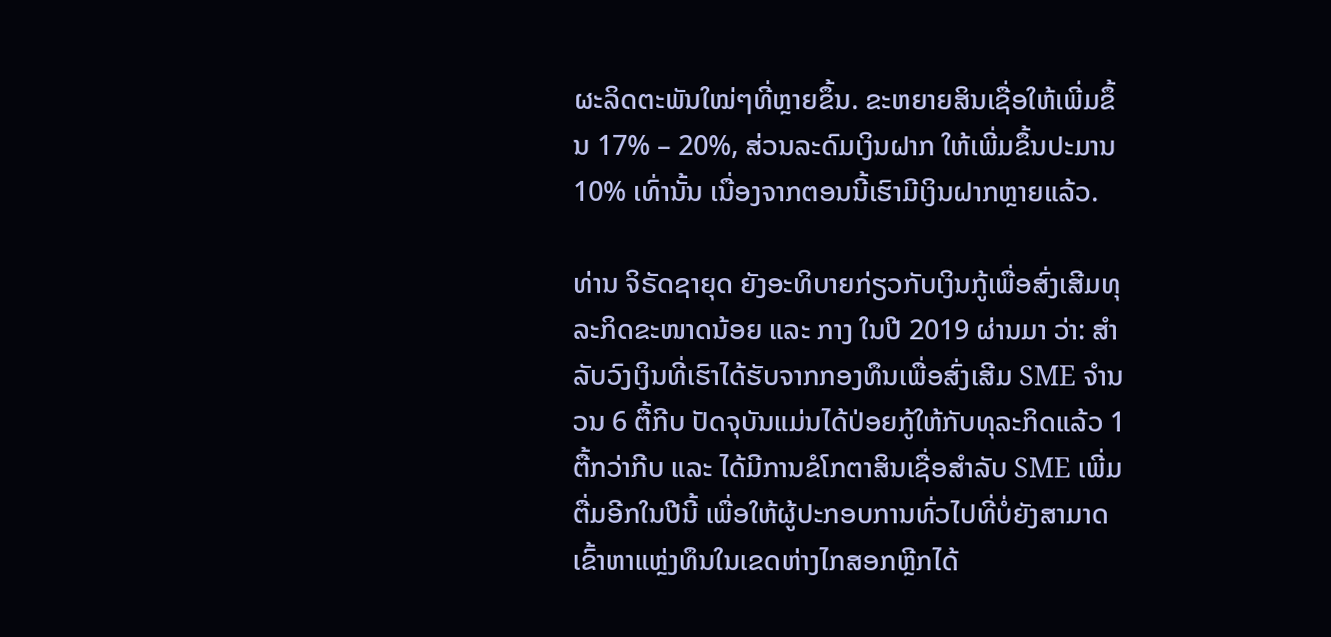ຜະລິດຕະພັນໃໝ່ໆທີ່ຫຼາຍຂຶ້ນ. ຂະຫຍາຍສິນເຊື່ອໃຫ້ເພີ່ມຂຶ້ນ 17% – 20%, ສ່ວນລະດົມເງິນຝາກ ໃຫ້ເພີ່ມຂຶ້ນປະມານ 10% ເທົ່ານັ້ນ ເນື່ອງຈາກຕອນນີ້ເຮົາມີເງິນຝາກຫຼາຍແລ້ວ.

ທ່ານ ຈິຣັດຊາຍຸດ ຍັງອະທິບາຍກ່ຽວກັບເງິນກູ້ເພື່ອສົ່ງເສີມທຸລະກິດຂະໜາດນ້ອຍ ແລະ ກາງ ໃນປີ 2019 ຜ່ານມາ ວ່າ: ສໍາລັບວົງເງິນທີ່ເຮົາໄດ້ຮັບຈາກກອງທຶນເພື່ອສົ່ງເສີມ SME ຈໍານວນ 6 ຕື້ກີບ ປັດຈຸບັນແມ່ນໄດ້ປ່ອຍກູ້ໃຫ້ກັບທຸລະກິດແລ້ວ 1 ຕື້ກວ່າກີບ ແລະ ໄດ້ມີການຂໍໂກຕາສິນເຊື່ອສໍາລັບ SME ເພີ່ມຕື່ມອີກໃນປີນີ້ ເພື່ອໃຫ້ຜູ້ປະກອບການທົ່ວໄປທີ່ບໍ່ຍັງສາມາດເຂົ້າຫາແຫຼ່ງທຶນໃນເຂດຫ່າງໄກສອກຫຼີກໄດ້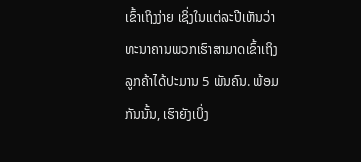ເຂົ້າເຖິງງ່າຍ ເຊິ່ງໃນແຕ່ລະປີເຫັນວ່າທະນາຄານພວກເຮົາສາມາດເຂົ້າເຖິງລູກຄ້າໄດ້ປະມານ 5 ພັນຄົນ. ພ້ອມກັນນັ້ນ, ເຮົາຍັງເບິ່ງ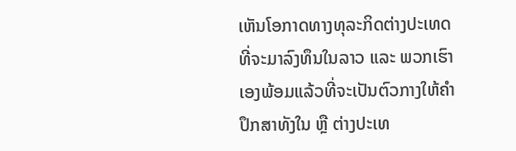ເຫັນໂອກາດທາງທຸລະກິດຕ່າງປະເທດທີ່ຈະມາລົງທຶນໃນລາວ ແລະ ພວກເຮົາເອງພ້ອມແລ້ວທີ່ຈະເປັນຕົວກາງໃຫ້ຄໍາປຶກສາທັງໃນ ຫຼື ຕ່າງປະເທ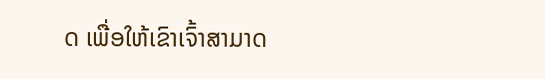ດ ເພື່ອໃຫ້ເຂົາເຈົ້າສາມາດ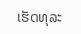ເຮັດທຸລະ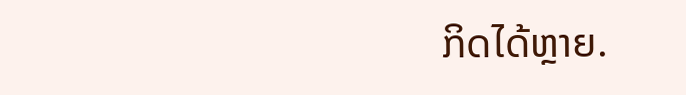ກິດໄດ້ຫຼາຍ.